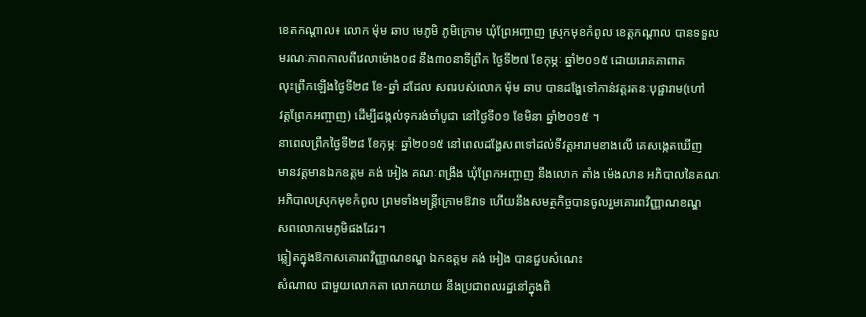ខេតកណ្ដាល៖ លោក ម៉ុម ឆាប មេភូមិ ភូមិក្រោម ឃុំព្រែអញ្ចាញ ស្រុកមុខកំពូល ខេត្តកណ្ដាល បានទទួល
មរណៈភាពកាលពីវេលាម៉ោង០៨ នឹង៣០នាទីព្រឹក ថ្ងៃទី២៧ ខែកុម្ភៈ ឆ្នាំ២០១៥ ដោយរោគគាពាត
លុះព្រឹកឡើងថ្ងៃទី២៨ ខែ-ឆ្នាំ ដដែល សពរបស់លោក ម៉ុម ឆាប បានដង្ហែទៅកាន់វត្តរតនៈបុផ្ផារាម(ហៅ
វត្តព្រែកអញ្ចាញ) ដើម្បីដង្កល់ទុករង់ចាំបូជា នៅថ្ងៃទី០១ ខែមិនា ឆ្នាំ២០១៥ ។
នាពេលព្រឹកថ្ងៃទី២៨ ខែកុម្ភៈ ឆ្នាំ២០១៥ នៅពេលដង្ហែសពទៅដល់ទីវត្តអារាមខាងលើ គេសង្កេតឃើញ
មានវត្តមានឯកឧត្តម គង់ អៀង គណៈពង្រឹង ឃុំព្រែកអញ្ចាញ នឹងលោក តាំង ម៉េងលាន អភិបាលនៃគណៈ
អភិបាលស្រុកមុខកំពូល ព្រមទាំងមន្ត្រីក្រោមឱវាទ ហើយនឹងសមត្ថកិច្ចបានចូលរួមគោរពវិញ្ញាណខណ្ឌ
សពលោកមេភូមិផងដែរ។
ឆ្លៀតក្នុងឱកាសគោរពវិញ្ញាណខណ្ឌ ឯកឧត្តម គង់ អៀង បានជួបសំណេះ
សំណាល ជាមួយលោកតា លោកយាយ នឹងប្រជាពលរដ្ឋនៅក្នុងពិ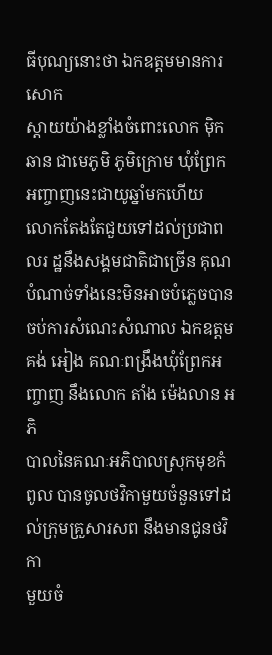ធីបុណ្យនោះថា ឯកឧត្តមមានការសោក
ស្ដាយយ៉ាងខ្លាំងចំពោះលោក ម៉ិក ឆាន ជាមេភូមិ ភូមិក្រោម ឃុំព្រែកអញ្ចាញនេះជាយូឆ្នាំមកហើយ
លោកតែងតែជួយទៅដល់ប្រជាពលរ ដ្ឋនឹងសង្គមជាតិជាច្រើន គុណបំណាច់ទាំងនេះមិនអាចបំភ្លេចបាន
ចប់ការសំណេះសំណាល ឯកឧត្តម គង់ អៀង គណៈពង្រឹងឃុំព្រែកអញ្ចាញ នឹងលោក តាំង ម៉េងលាន អភិ
បាលនៃគណៈអភិបាលស្រុកមុខកំពូល បានចូលថវិកាមួយចំនួនទៅដល់ក្រុមគ្រួសារសព នឹងមានជូនថវិកា
មួយចំ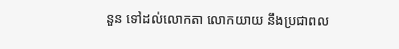នួន ទៅដល់លោកតា លោកយាយ នឹងប្រជាពល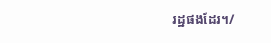រដ្ឋផងដែរ។/